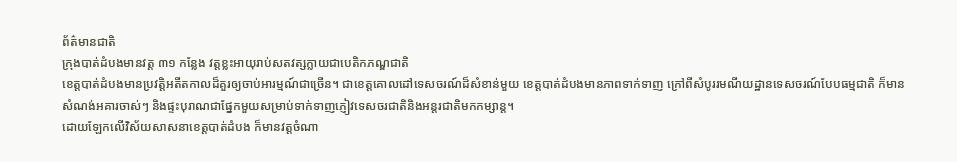ព័ត៌មានជាតិ
ក្រុងបាត់ដំបងមានវត្ត ៣១ កន្លែង វត្តខ្លះអាយុរាប់សតវត្សក្លាយជាបេតិកភណ្ឌជាតិ
ខេត្តបាត់ដំបងមានប្រវត្តិអតីតកាលដ៏គួរឲ្យចាប់អារម្មណ៍ជាច្រើន។ ជាខេត្តគោលដៅទេសចរណ៍ដ៏សំខាន់មួយ ខេត្តបាត់ដំបងមានភាពទាក់ទាញ ក្រៅពីសំបូររមណីយដ្ឋានទេសចរណ៍បែបធម្មជាតិ ក៏មានសំណង់អគារចាស់ៗ និងផ្ទះបុរាណជាផ្នែកមួយសម្រាប់ទាក់ទាញភ្ញៀវទេសចរជាតិនិងអន្តរជាតិមកកម្សាន្ត។
ដោយឡែកលើវិស័យសាសនាខេត្តបាត់ដំបង ក៏មានវត្តចំណា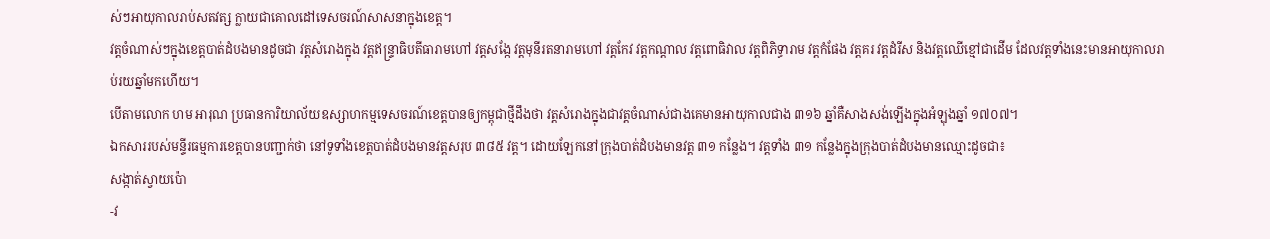ស់ៗអាយុកាលរាប់សតវត្ស ក្លាយជាគោលដៅទេសចរណ៍សាសនាក្នុងខេត្ត។
វត្តចំណាស់ៗក្នុងខេត្តបាត់ដំបងមានដូចជា វត្តសំរោងក្នុង វត្តឥន្ទ្រាធិបតីធារាមហៅ វត្តសង្កែ វត្តមុនីរតនារាមហៅ វត្តកែវ វត្តកណ្តាល វត្តពោធិវាល វត្តពិភិទ្ធារាម វត្តកំផែង វត្តគរ វត្តដំរីស និងវត្តឈើខ្មៅជាដើម ដែលវត្តទាំងនេះមានអាយុកាលរាប់រយឆ្នាំមកហើយ។
បើតាមលោក ហម អារុណ ប្រធានការិយាល័យឧស្សាហកម្មទេសចរណ៍ខេត្តបានឲ្យកម្ពុជាថ្មីដឹងថា វត្តសំរោងក្នុងជាវត្តចំណាស់ជាងគេមានអាយុកាលជាង ៣១៦ ឆ្នាំគឺសាងសង់ឡើងក្នុងអំឡុងឆ្នាំ ១៧០៧។
ឯកសាររបស់មន្ទីរធម្មការខេត្តបានបញ្ជាក់ថា នៅទូទាំងខេត្តបាត់ដំបងមានវត្តសរុប ៣៨៥ វត្ត។ ដោយឡែកនៅក្រុងបាត់ដំបងមានវត្ត ៣១ កន្លែង។ វត្តទាំង ៣១ កន្លែងក្នុងក្រុងបាត់ដំបងមានឈ្មោះដូចជា៖
សង្កាត់ស្វាយប៉ោ
-វ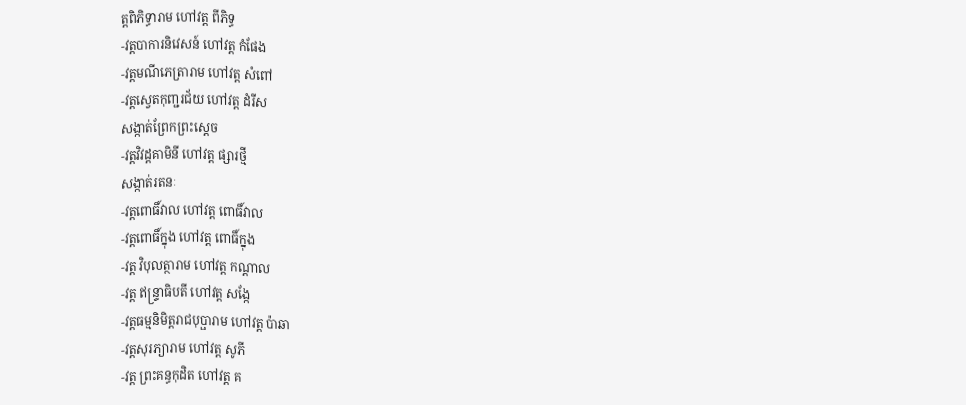ត្តពិភិទ្ធារាម ហៅវត្ត ពីភិទ្ធ
-វត្តបាការនិវេសន៍ ហៅវត្ត កំផែង
-វត្តមណីភេត្រារាម ហៅវត្ត សំពៅ
-វត្តស្វេតកុញ្ជរជ័យ ហៅវត្ត ដំរីស
សង្កាត់ព្រែកព្រះស្តេច
-វត្តវិវដ្តគាមិនី ហៅវត្ត ផ្សារថ្មី
សង្កាត់រតនៈ
-វត្តពោធិ៍វាល ហៅវត្ត ពោធិ៍វាល
-វត្តពោធិ៍ក្នុង ហៅវត្ត ពោធិ៍ក្នុង
-វត្ត វិបុលត្ថារាម ហៅវត្ត កណ្តាល
-វត្ត ឥន្រ្ទាធិបតី ហៅវត្ត សង្កែ
-វត្តធម្មនិមិត្តរាជបុប្ផារាម ហៅវត្ត ប៉ាឆា
-វត្តសុរភ្យារាម ហៅវត្ត សូភី
-វត្ត ព្រះគន្ធកុដិត ហៅវត្ត គ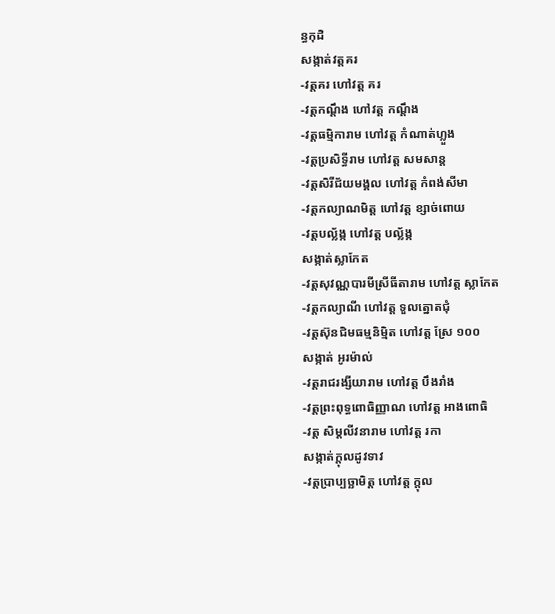ន្ធកុដិ
សង្កាត់វត្តគរ
-វត្តគរ ហៅវត្ត គរ
-វត្តកណ្តឹង ហៅវត្ត កណ្តឹង
-វត្តធម្មិការាម ហៅវត្ត កំណាត់ហ្លួង
-វត្តប្រសិទ្ធីរាម ហៅវត្ត សមសាន្ត
-វត្តសិរីជ័យមង្គល ហៅវត្ត កំពង់សីមា
-វត្តកល្យាណមិត្ត ហៅវត្ត ខ្សាច់ពោយ
-វត្តបល្ល័ង្ក ហៅវត្ត បល្ល័ង្ក
សង្កាត់ស្លាកែត
-វត្តសុវណ្ណបារមីស្រីធីតារាម ហៅវត្ត ស្លាកែត
-វត្តកល្យាណី ហៅវត្ត ទួលត្នោតជុំ
-វត្តស៊ុនជិមធម្មនិម្មិត ហៅវត្ត ស្រែ ១០០
សង្កាត់ អូរម៉ាល់
-វត្តរាជរង្សីយារាម ហៅវត្ត បឹងរាំង
-វត្តព្រះពុទ្ធពោធិញ្ញាណ ហៅវត្ត អាងពោធិ
-វត្ត សិម្តលីវនារាម ហៅវត្ត រកា
សង្កាត់ក្តុលដូវទាវ
-វត្តប្រាប្បច្ឆាមិត្ត ហៅវត្ត ក្តុល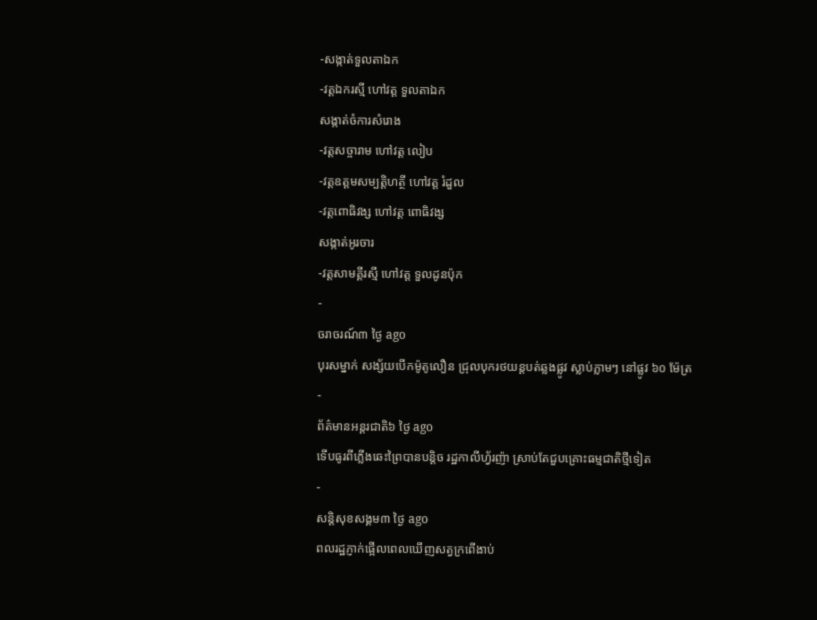-សង្កាត់ទួលតាឯក
-វត្តឯករស្មី ហៅវត្ត ទួលតាឯក
សង្កាត់ចំការសំរោង
-វត្តសច្ចារាម ហៅវត្ត លៀប
-វត្តឧត្តមសម្បត្តិហត្ថី ហៅវត្ត រំដួល
-វត្តពោធិវង្ស ហៅវត្ត ពោធិវង្ស
សង្កាត់អូរចារ
-វត្តសាមគ្គីរស្មី ហៅវត្ត ទួលដូនប៉ុក
-
ចរាចរណ៍៣ ថ្ងៃ ago
បុរសម្នាក់ សង្ស័យបើកម៉ូតូលឿន ជ្រុលបុករថយន្តបត់ឆ្លងផ្លូវ ស្លាប់ភ្លាមៗ នៅផ្លូវ ៦០ ម៉ែត្រ
-
ព័ត៌មានអន្ដរជាតិ៦ ថ្ងៃ ago
ទើបធូរពីភ្លើងឆេះព្រៃបានបន្តិច រដ្ឋកាលីហ្វ័រញ៉ា ស្រាប់តែជួបគ្រោះធម្មជាតិថ្មីទៀត
-
សន្តិសុខសង្គម៣ ថ្ងៃ ago
ពលរដ្ឋភ្ញាក់ផ្អើលពេលឃើញសត្វក្រពើងាប់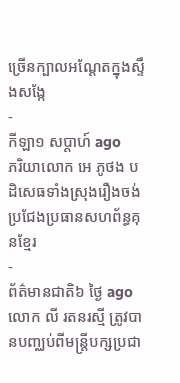ច្រើនក្បាលអណ្ដែតក្នុងស្ទឹងសង្កែ
-
កីឡា១ សប្តាហ៍ ago
ភរិយាលោក អេ ភូថង បដិសេធទាំងស្រុងរឿងចង់ប្រជែងប្រធានសហព័ន្ធគុនខ្មែរ
-
ព័ត៌មានជាតិ៦ ថ្ងៃ ago
លោក លី រតនរស្មី ត្រូវបានបញ្ឈប់ពីមន្ត្រីបក្សប្រជា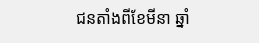ជនតាំងពីខែមីនា ឆ្នាំ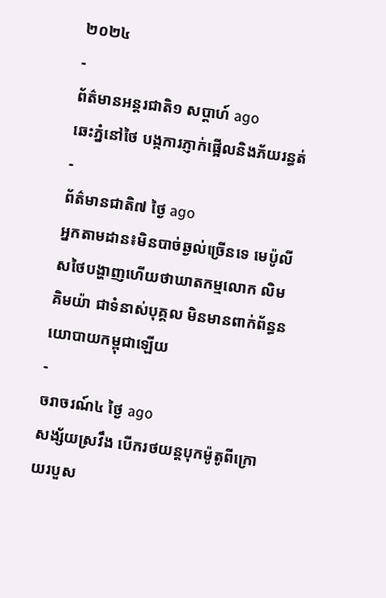២០២៤
-
ព័ត៌មានអន្ដរជាតិ១ សប្តាហ៍ ago
ឆេះភ្នំនៅថៃ បង្កការភ្ញាក់ផ្អើលនិងភ័យរន្ធត់
-
ព័ត៌មានជាតិ៧ ថ្ងៃ ago
អ្នកតាមដាន៖មិនបាច់ឆ្ងល់ច្រើនទេ មេប៉ូលីសថៃបង្ហាញហើយថាឃាតកម្មលោក លិម គិមយ៉ា ជាទំនាស់បុគ្គល មិនមានពាក់ព័ន្ធនយោបាយកម្ពុជាឡើយ
-
ចរាចរណ៍៤ ថ្ងៃ ago
សង្ស័យស្រវឹង បើករថយន្តបុកម៉ូតូពីក្រោយរបួស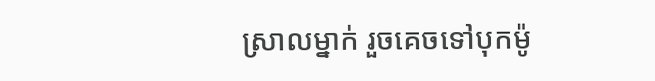ស្រាលម្នាក់ រួចគេចទៅបុកម៉ូ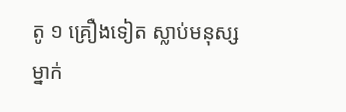តូ ១ គ្រឿងទៀត ស្លាប់មនុស្សម្នាក់